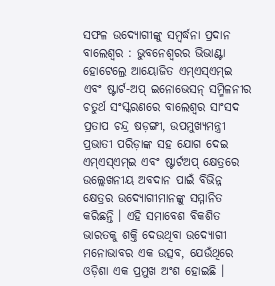ସଫଳ ଉଦ୍ୟୋଗୀଙ୍କୁ ସମ୍ବର୍ଦ୍ଧନା ପ୍ରଦାନ
ବାଲେଶ୍ୱର : ଭୁବନେଶ୍ୱରର ଭିଭାଣ୍ଟା ହୋଟେଲ୍ରେ ଆୟୋଜିତ ଏମ୍ଏସ୍ଏମ୍ଇ ଏବଂ ଷ୍ଟାର୍ଟ-ଅପ୍ ଇନୋଭେସନ୍ ସମ୍ମିଳନୀର ଚତୁର୍ଥ ସଂସ୍କରଣରେ ବାଲେଶ୍ୱର ସାଂସଦ ପ୍ରତାପ ଚନ୍ଦ୍ର ଷଡ଼ଙ୍ଗୀ, ଉପମୁଖ୍ୟମନ୍ତ୍ରୀ ପ୍ରଭାତୀ ପରିଡ଼ାଙ୍କ ସହ ଯୋଗ ଦେଇ ଏମ୍ଏସ୍ଏମ୍ଇ ଏବଂ ଷ୍ଟାର୍ଟଅପ୍ କ୍ଷେତ୍ରରେ ଉଲ୍ଲେଖନୀୟ ଅବଦାନ ପାଇଁ ବିଭିନ୍ନ କ୍ଷେତ୍ରର ଉଦ୍ୟୋଗୀମାନଙ୍କୁ ସମ୍ମାନିତ କରିଛନ୍ତି । ଏହି ସମାବେଶ ବିକଶିତ ଭାରତକୁ ଶକ୍ତି ଦେଉଥିବା ଉଦ୍ୟୋଗୀ ମନୋଭାବର ଏକ ଉତ୍ସବ, ଯେଉଁଥିରେ ଓଡ଼ିଶା ଏକ ପ୍ରମୁଖ ଅଂଶ ହୋଇଛି ।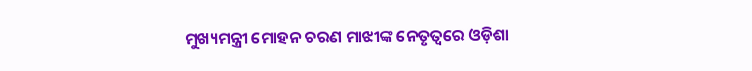ମୁଖ୍ୟମନ୍ତ୍ରୀ ମୋହନ ଚରଣ ମାଝୀଙ୍କ ନେତୃତ୍ୱରେ ଓଡ଼ିଶା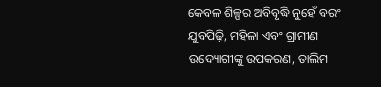କେବଳ ଶିଳ୍ପର ଅବିବୃଦ୍ଧି ନୁହେଁ ବରଂ ଯୁବପିଢ଼ି, ମହିଳା ଏବଂ ଗ୍ରାମୀଣ ଉଦ୍ୟୋଗୀଙ୍କୁ ଉପକରଣ, ତାଲିମ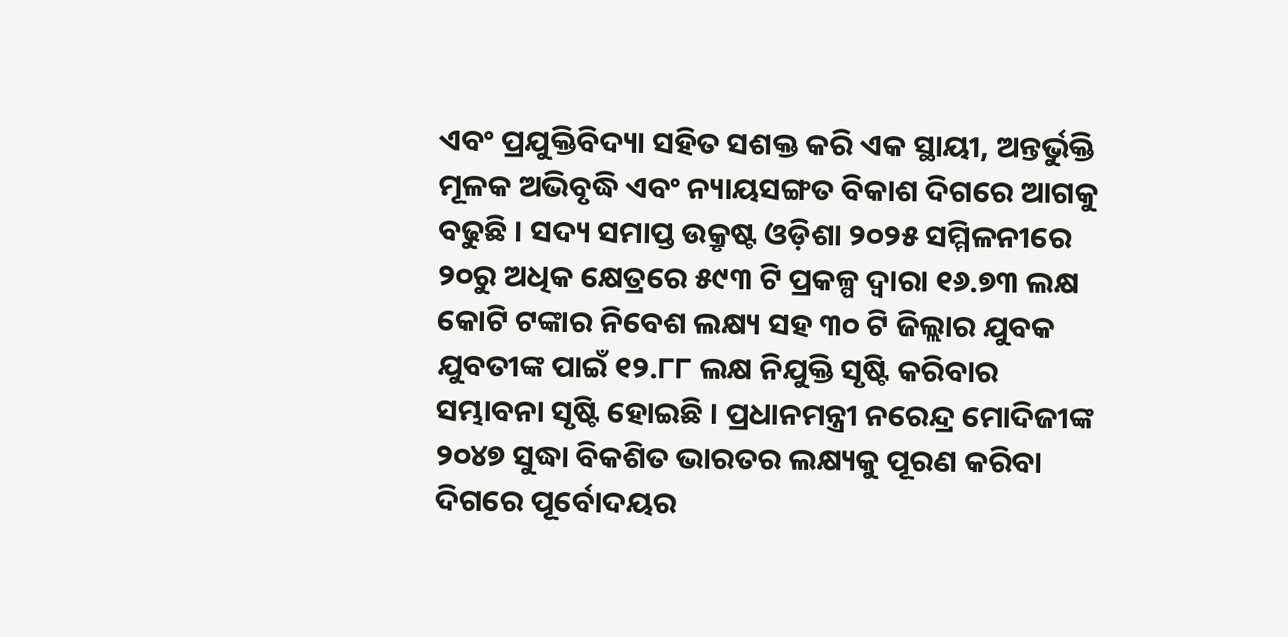ଏବଂ ପ୍ରଯୁକ୍ତିବିଦ୍ୟା ସହିତ ସଶକ୍ତ କରି ଏକ ସ୍ଥାୟୀ, ଅନ୍ତର୍ଭୁକ୍ତି ମୂଳକ ଅଭିବୃଦ୍ଧି ଏବଂ ନ୍ୟାୟସଙ୍ଗତ ବିକାଶ ଦିଗରେ ଆଗକୁ ବଢୁଛି । ସଦ୍ୟ ସମାପ୍ତ ଉକ୍ରୃଷ୍ଟ ଓଡ଼ିଶା ୨୦୨୫ ସମ୍ମିଳନୀରେ ୨୦ରୁ ଅଧିକ କ୍ଷେତ୍ରରେ ୫୯୩ ଟି ପ୍ରକଳ୍ପ ଦ୍ୱାରା ୧୬.୭୩ ଲକ୍ଷ କୋଟି ଟଙ୍କାର ନିବେଶ ଲକ୍ଷ୍ୟ ସହ ୩୦ ଟି ଜିଲ୍ଲାର ଯୁବକ ଯୁବତୀଙ୍କ ପାଇଁ ୧୨.୮୮ ଲକ୍ଷ ନିଯୁକ୍ତି ସୃଷ୍ଟି କରିବାର ସମ୍ଭାବନା ସୃଷ୍ଟି ହୋଇଛି । ପ୍ରଧାନମନ୍ତ୍ରୀ ନରେନ୍ଦ୍ର ମୋଦିଜୀଙ୍କ ୨୦୪୭ ସୁଦ୍ଧା ବିକଶିତ ଭାରତର ଲକ୍ଷ୍ୟକୁ ପୂରଣ କରିବା ଦିଗରେ ପୂର୍ବୋଦୟର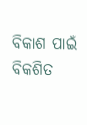ବିକାଶ ପାଇଁ ବିକଶିତ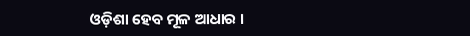ଓଡ଼ିଶା ହେବ ମୂଳ ଆଧାର ।